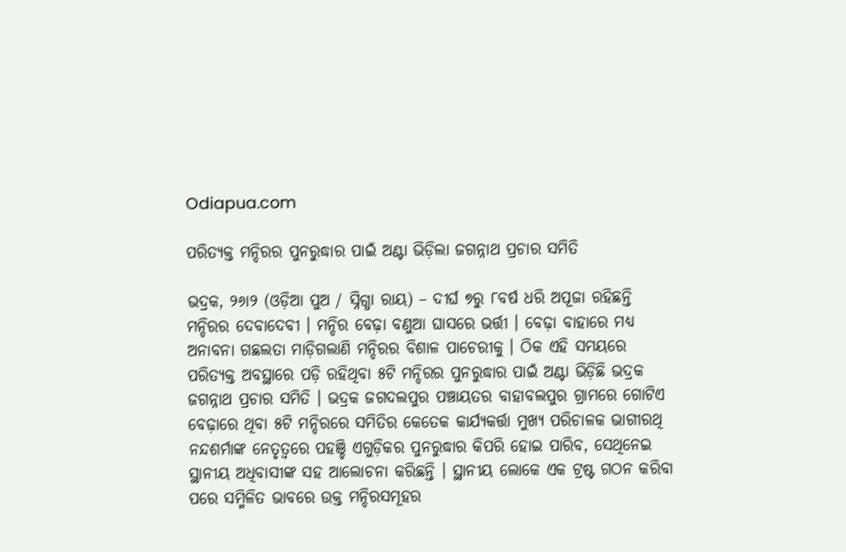Odiapua.com

ପରିତ୍ୟକ୍ତ ମନ୍ଦିରର ପୁନରୁଦ୍ଧାର ପାଇଁ ଅଣ୍ଟା ଭିଡ଼ିଲା ଜଗନ୍ନାଥ ପ୍ରଚାର ସମିତି

ଭଦ୍ରକ, ୨୬ା୨ (ଓଡ଼ିଆ ପୁଅ / ସ୍ନିଗ୍ଧା ରାୟ) – ଦୀର୍ଘ ୭ରୁ ୮ବର୍ଷ ଧରି ଅପୂଜା ରହିଛନ୍ତି ମନ୍ଦିରର ଦେବାଦେବୀ । ମନ୍ଦିର ବେଢ଼ା ବଣୁଆ ଘାସରେ ଭର୍ତ୍ତୀ । ବେଢ଼ା ବାହାରେ ମଧ୍ୟ ଅନାବନା ଗଛଲତା ମାଡ଼ିଗଲାଣି ମନ୍ଦିରର ବିଶାଳ ପାଚେରୀକୁ । ଠିକ ଏହି ସମୟରେ ପରିତ୍ୟକ୍ତ ଅବସ୍ଥାରେ ପଡ଼ି ରହିଥିବା ୫ଟି ମନ୍ଦିରର ପୁନରୁଦ୍ଧାର ପାଇଁ ଅଣ୍ଟା ଭିଡ଼ିଛି ଭଦ୍ରକ ଜଗନ୍ନାଥ ପ୍ରଚାର ସମିତି । ଭଦ୍ରକ ଜଗଦଲପୁର ପଞ୍ଚାୟତର ବାହାବଲପୁର ଗ୍ରାମରେ ଗୋଟିଏ ବେଢ଼ାରେ ଥିବା ୫ଟି ମନ୍ଦିରରେ ସମିତିର କେତେକ କାର୍ଯ୍ୟକର୍ତ୍ତା ମୁଖ୍ୟ ପରିଚାଳକ ଭାଗୀରଥି ନନ୍ଦଶର୍ମାଙ୍କ ନେତୃତ୍ୱରେ ପହଞ୍ଚି ଏଗୁଡ଼ିକର ପୁନରୁଦ୍ଧାର କିପରି ହୋଇ ପାରିବ, ସେଥିନେଇ ସ୍ଥାନୀୟ ଅଧିବାସୀଙ୍କ ସହ ଆଲୋଚନା କରିଛନ୍ତି । ସ୍ଥାନୀୟ ଲୋକେ ଏକ ଟ୍ରଷ୍ଟ ଗଠନ କରିବା ପରେ ସମ୍ମିଳିତ ଭାବରେ ଉକ୍ତ ମନ୍ଦିରସମୂହର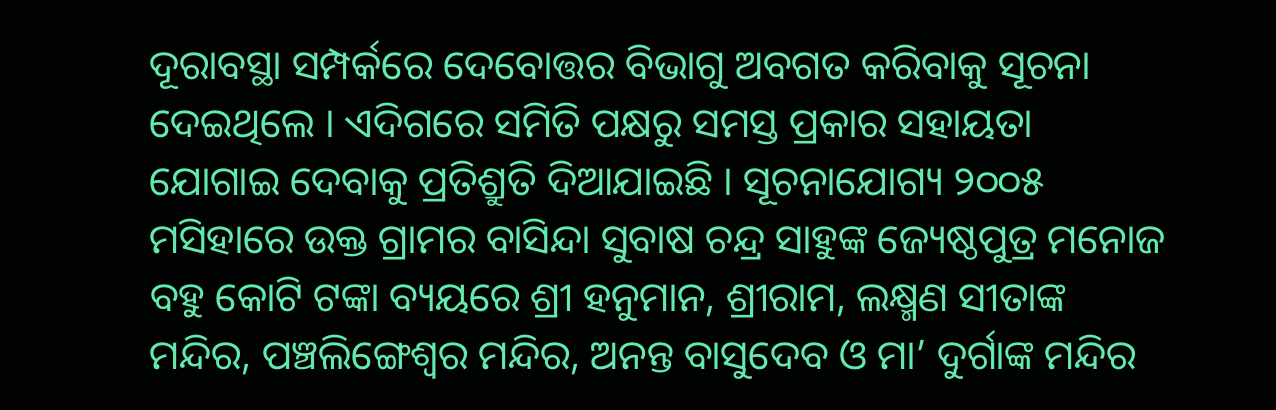ଦୂରାବସ୍ଥା ସମ୍ପର୍କରେ ଦେବୋତ୍ତର ବିଭାଗୁ ଅବଗତ କରିବାକୁ ସୂଚନା ଦେଇଥିଲେ । ଏଦିଗରେ ସମିତି ପକ୍ଷରୁ ସମସ୍ତ ପ୍ରକାର ସହାୟତା ଯୋଗାଇ ଦେବାକୁ ପ୍ରତିଶ୍ରୁତି ଦିଆଯାଇଛି । ସୂଚନାଯୋଗ୍ୟ ୨୦୦୫ ମସିହାରେ ଉକ୍ତ ଗ୍ରାମର ବାସିନ୍ଦା ସୁବାଷ ଚନ୍ଦ୍ର ସାହୁଙ୍କ ଜ୍ୟେଷ୍ଠପୁତ୍ର ମନୋଜ ବହୁ କୋଟି ଟଙ୍କା ବ୍ୟୟରେ ଶ୍ରୀ ହନୁମାନ, ଶ୍ରୀରାମ, ଲକ୍ଷ୍ମଣ ସୀତାଙ୍କ ମନ୍ଦିର, ପଞ୍ଚଲିଙ୍ଗେଶ୍ୱର ମନ୍ଦିର, ଅନନ୍ତ ବାସୁଦେବ ଓ ମା’ ଦୁର୍ଗାଙ୍କ ମନ୍ଦିର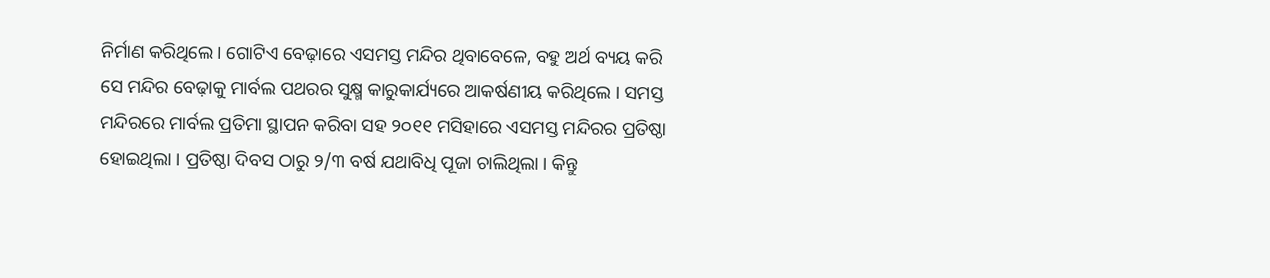ନିର୍ମାଣ କରିଥିଲେ । ଗୋଟିଏ ବେଢ଼ାରେ ଏସମସ୍ତ ମନ୍ଦିର ଥିବାବେଳେ, ବହୁ ଅର୍ଥ ବ୍ୟୟ କରି ସେ ମନ୍ଦିର ବେଢ଼ାକୁ ମାର୍ବଲ ପଥରର ସୁକ୍ଷ୍ମ କାରୁକାର୍ଯ୍ୟରେ ଆକର୍ଷଣୀୟ କରିଥିଲେ । ସମସ୍ତ ମନ୍ଦିରରେ ମାର୍ବଲ ପ୍ରତିମା ସ୍ଥାପନ କରିବା ସହ ୨୦୧୧ ମସିହାରେ ଏସମସ୍ତ ମନ୍ଦିରର ପ୍ରତିଷ୍ଠା ହୋଇଥିଲା । ପ୍ରତିଷ୍ଠା ଦିବସ ଠାରୁ ୨/୩ ବର୍ଷ ଯଥାବିଧି ପୂଜା ଚାଲିଥିଲା । କିନ୍ତୁ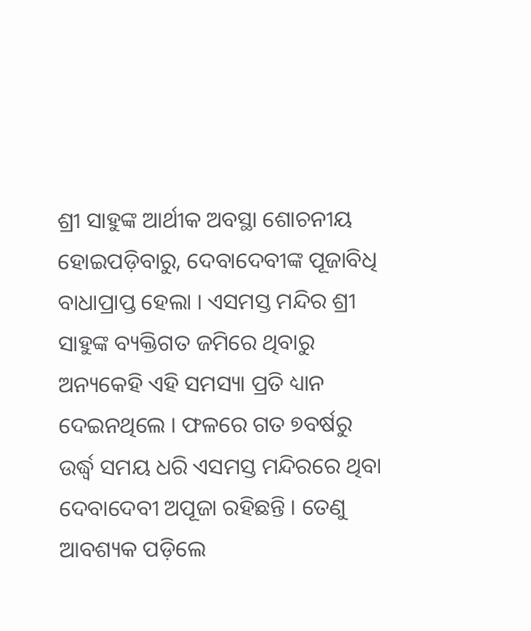ଶ୍ରୀ ସାହୁଙ୍କ ଆର୍ଥୀକ ଅବସ୍ଥା ଶୋଚନୀୟ ହୋଇପଡ଼ିବାରୁ, ଦେବାଦେବୀଙ୍କ ପୂଜାବିଧି ବାଧାପ୍ରାପ୍ତ ହେଲା । ଏସମସ୍ତ ମନ୍ଦିର ଶ୍ରୀ ସାହୁଙ୍କ ବ୍ୟକ୍ତିଗତ ଜମିରେ ଥିବାରୁ ଅନ୍ୟକେହି ଏହି ସମସ୍ୟା ପ୍ରତି ଧ୍ୟାନ ଦେଇନଥିଲେ । ଫଳରେ ଗତ ୭ବର୍ଷରୁ ଉର୍ଦ୍ଧ୍ୱ ସମୟ ଧରି ଏସମସ୍ତ ମନ୍ଦିରରେ ଥିବା ଦେବାଦେବୀ ଅପୂଜା ରହିଛନ୍ତି । ତେଣୁ ଆବଶ୍ୟକ ପଡ଼ିଲେ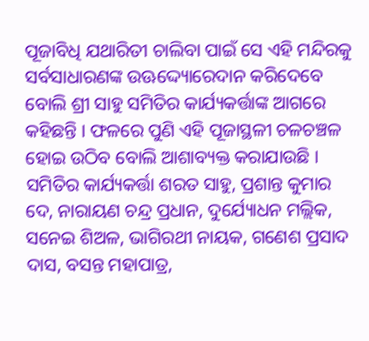ପୂଜାବିଧି ଯଥାରିତୀ ଚାଲିବା ପାଇଁ ସେ ଏହି ମନ୍ଦିରକୁ ସର୍ବସାଧାରଣଙ୍କ ଉଊଦ୍ଦ୍ୟୋରେଦାନ କରିଦେବେ ବୋଲି ଶ୍ରୀ ସାହୁ ସମିତିର କାର୍ଯ୍ୟକର୍ତ୍ତାଙ୍କ ଆଗରେ କହିଛନ୍ତି । ଫଳରେ ପୁଣି ଏହି ପୂଜାସ୍ଥଳୀ ଚଳଚଞ୍ଚଳ ହୋଇ ଉଠିବ ବୋଲି ଆଶାବ୍ୟକ୍ତ କରାଯାଉଛି । ସମିତିର କାର୍ଯ୍ୟକର୍ତ୍ତା ଶରତ ସାହୁ, ପ୍ରଶାନ୍ତ କୁମାର ଦେ, ନାରାୟଣ ଚନ୍ଦ୍ର ପ୍ରଧାନ, ଦୁର୍ଯ୍ୟୋଧନ ମଲ୍ଲିକ, ସନେଇ ଶିଅଳ, ଭାଗିରଥୀ ନାୟକ, ଗଣେଶ ପ୍ରସାଦ ଦାସ, ବସନ୍ତ ମହାପାତ୍ର,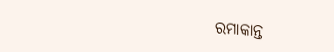ରମାକାନ୍ତ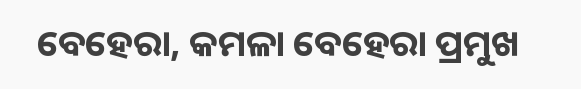ବେହେରା, କମଳା ବେହେରା ପ୍ରମୁଖ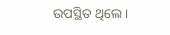ଉପସ୍ଥିତ ଥିଲେ ।